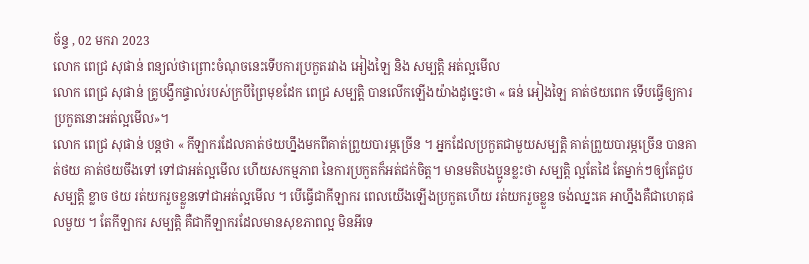ច័ន្ទ , 02 មករា 2023
លោក ពេជ្រ សុផាន់ ពន្យល់ថាព្រោះចំណុចនេះទើបការប្រកួតរវាង អៀងឡៃ និង សម្បត្តិ អត់ល្អមើល
លោក ពេជ្រ សុផាន់ គ្រូបង្វឹកផ្ទាល់របស់ក្របីព្រៃមុខដែក ពេជ្រ សម្បត្តិ បានលើកឡើងយ៉ាងដូច្នេះថា « ធន់ អៀងឡៃ គាត់ថយពេក ទើបធ្វើឲ្យការប្រកួតនោះអត់ល្អមើល»។
លោក ពេជ្រ សុផាន់ បន្តថា « កីឡាករដែលគាត់ថយហ្នឹងមកពីគាត់ព្រួយបារម្ភច្រើន ។ អ្នកដែលប្រកួតជាមួយសម្បត្តិ គាត់ព្រួយបារម្ភច្រើន បានគាត់ថយ គាត់ថយចឹងទៅ ទៅជាអត់ល្អមើល ហើយសកម្មភាព នៃការប្រកួតក៏អត់ជក់ចិត្ត។ មានមតិបងប្អូនខ្លះថា សម្បត្តិ ល្អតែដៃ តែម្នាក់ៗឲ្យតែជួបសម្បត្តិ ខ្លាច ថយ រត់យករួចខ្លួនទៅជាអត់ល្អមើល ។ បើធ្វើជាកីឡាករ ពេលយើងឡើងប្រកួតហើយ រត់យករួចខ្លួន ចង់ឈ្នះគេ អាហ្នឹងគឺជាហេតុផលមួយ ។ តែកីឡាករ សម្បត្តិ គឺជាកីឡាករដែលមានសុខភាពល្អ មិនអីទេ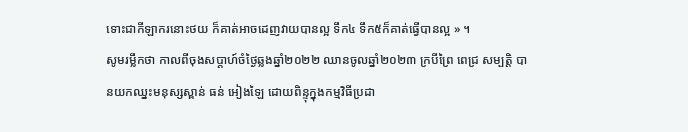ទោះជាកីឡាករនោះថយ ក៏គាត់អាចដេញវាយបានល្អ ទឹក៤ ទឹក៥ក៏គាត់ធ្វើបានល្អ » ។
សូមរម្លឹកថា កាលពីចុងសប្តាហ៍ចំថ្ងៃឆ្លងឆ្នាំ២០២២ ឈានចូលឆ្នាំ២០២៣ ក្របីព្រៃ ពេជ្រ សម្បត្តិ បានយកឈ្នះមនុស្សស្ពាន់ ធន់ អៀងឡៃ ដោយពិន្ទុក្នុងកម្មវិធីប្រដា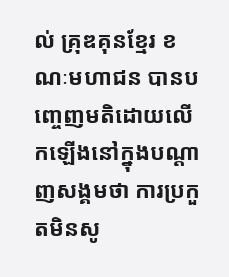ល់ គ្រុឌគុនខ្មែរ ខណៈមហាជន បានបញ្ចេញមតិដោយលើកឡើងនៅក្នុងបណ្តាញសង្គមថា ការប្រកួតមិនសូ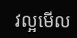វល្អមើល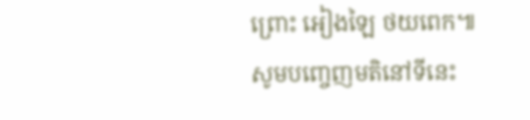ព្រោះ អៀងឡៃ ថយពេក៕
សូមបញ្ចេញមតិនៅទីនេះ